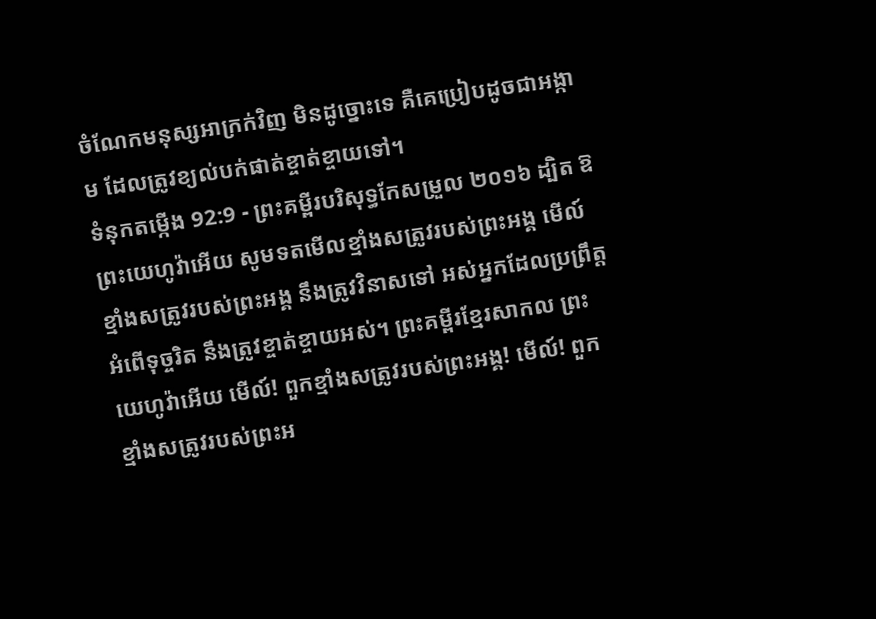ចំណែកមនុស្សអាក្រក់វិញ មិនដូច្នោះទេ គឺគេប្រៀបដូចជាអង្កាម ដែលត្រូវខ្យល់បក់ផាត់ខ្ចាត់ខ្ចាយទៅ។
ទំនុកតម្កើង 92:9 - ព្រះគម្ពីរបរិសុទ្ធកែសម្រួល ២០១៦ ដ្បិត ឱព្រះយេហូវ៉ាអើយ សូមទតមើលខ្មាំងសត្រូវរបស់ព្រះអង្គ មើល៍ ខ្មាំងសត្រូវរបស់ព្រះអង្គ នឹងត្រូវវិនាសទៅ អស់អ្នកដែលប្រព្រឹត្តអំពើទុច្ចរិត នឹងត្រូវខ្ចាត់ខ្ចាយអស់។ ព្រះគម្ពីរខ្មែរសាកល ព្រះយេហូវ៉ាអើយ មើល៍! ពួកខ្មាំងសត្រូវរបស់ព្រះអង្គ! មើល៍! ពួកខ្មាំងសត្រូវរបស់ព្រះអ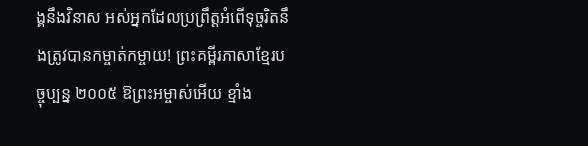ង្គនឹងវិនាស អស់អ្នកដែលប្រព្រឹត្តអំពើទុច្ចរិតនឹងត្រូវបានកម្ចាត់កម្ចាយ! ព្រះគម្ពីរភាសាខ្មែរបច្ចុប្បន្ន ២០០៥ ឱព្រះអម្ចាស់អើយ ខ្មាំង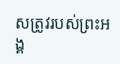សត្រូវរបស់ព្រះអង្គ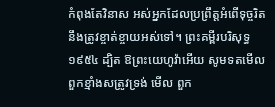កំពុងតែវិនាស អស់អ្នកដែលប្រព្រឹត្តអំពើទុច្ចរិត នឹងត្រូវខ្ចាត់ខ្ចាយអស់ទៅ។ ព្រះគម្ពីរបរិសុទ្ធ ១៩៥៤ ដ្បិត ឱព្រះយេហូវ៉ាអើយ សូមទតមើលពួកខ្មាំងសត្រូវទ្រង់ មើល ពួក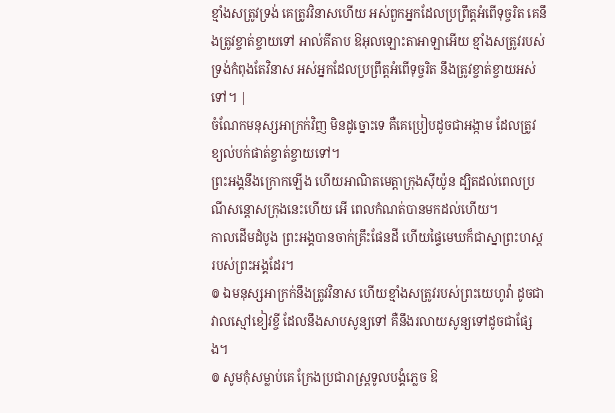ខ្មាំងសត្រូវទ្រង់ គេត្រូវវិនាសហើយ អស់ពួកអ្នកដែលប្រព្រឹត្តអំពើទុច្ចរិត គេនឹងត្រូវខ្ចាត់ខ្ចាយទៅ អាល់គីតាប ឱអុលឡោះតាអាឡាអើយ ខ្មាំងសត្រូវរបស់ទ្រង់កំពុងតែវិនាស អស់អ្នកដែលប្រព្រឹត្តអំពើទុច្ចរិត នឹងត្រូវខ្ចាត់ខ្ចាយអស់ទៅ។ |
ចំណែកមនុស្សអាក្រក់វិញ មិនដូច្នោះទេ គឺគេប្រៀបដូចជាអង្កាម ដែលត្រូវខ្យល់បក់ផាត់ខ្ចាត់ខ្ចាយទៅ។
ព្រះអង្គនឹងក្រោកឡើង ហើយអាណិតមេត្តាក្រុងស៊ីយ៉ូន ដ្បិតដល់ពេលប្រណីសន្ដោសក្រុងនេះហើយ អើ ពេលកំណត់បានមកដល់ហើយ។
កាលដើមដំបូង ព្រះអង្គបានចាក់គ្រឹះផែនដី ហើយផ្ទៃមេឃក៏ជាស្នាព្រះហស្ត របស់ព្រះអង្គដែរ។
៙ ឯមនុស្សអាក្រក់នឹងត្រូវវិនាស ហើយខ្មាំងសត្រូវរបស់ព្រះយេហូវ៉ា ដូចជាវាលស្មៅខៀវខ្ចី ដែលនឹងសាបសូន្យទៅ គឺនឹងរលាយសូន្យទៅដូចជាផ្សែង។
៙ សូមកុំសម្លាប់គេ ក្រែងប្រជារាស្ត្រទូលបង្គំភ្លេច ឱ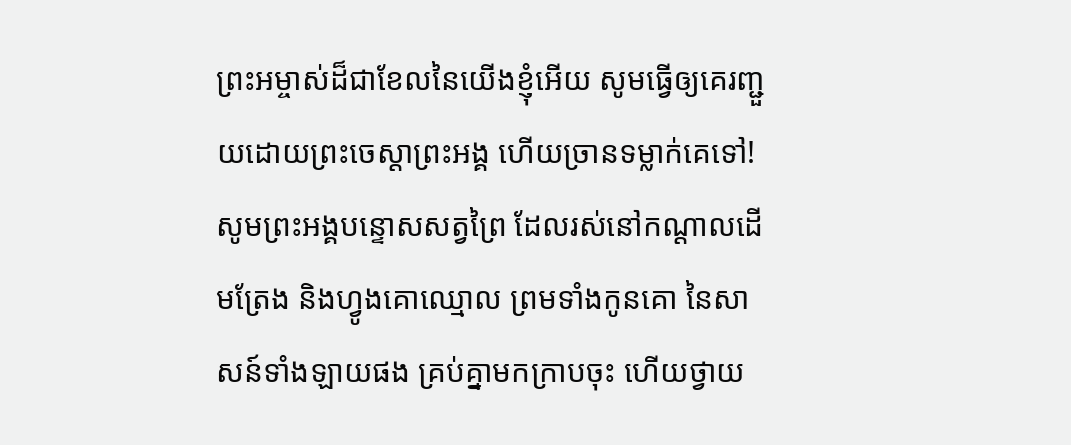ព្រះអម្ចាស់ដ៏ជាខែលនៃយើងខ្ញុំអើយ សូមធ្វើឲ្យគេរញ្ជួយដោយព្រះចេស្តាព្រះអង្គ ហើយច្រានទម្លាក់គេទៅ!
សូមព្រះអង្គបន្ទោសសត្វព្រៃ ដែលរស់នៅកណ្ដាលដើមត្រែង និងហ្វូងគោឈ្មោល ព្រមទាំងកូនគោ នៃសាសន៍ទាំងឡាយផង គ្រប់គ្នាមកក្រាបចុះ ហើយថ្វាយ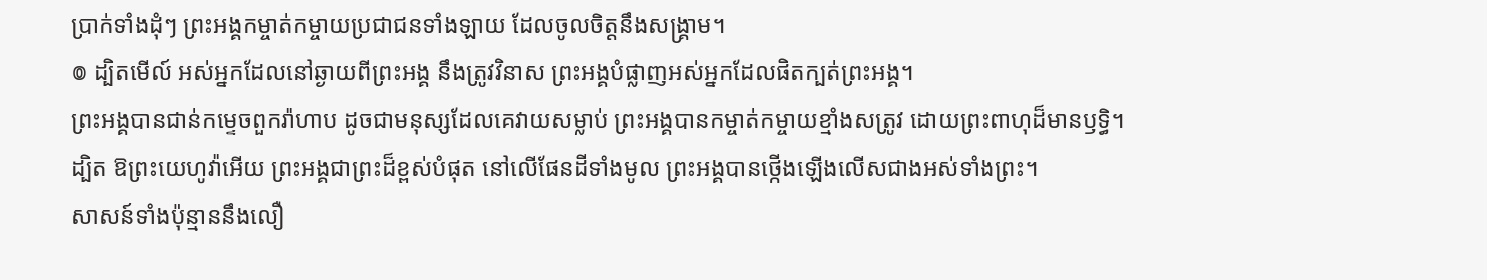ប្រាក់ទាំងដុំៗ ព្រះអង្គកម្ចាត់កម្ចាយប្រជាជនទាំងឡាយ ដែលចូលចិត្តនឹងសង្គ្រាម។
៙ ដ្បិតមើល៍ អស់អ្នកដែលនៅឆ្ងាយពីព្រះអង្គ នឹងត្រូវវិនាស ព្រះអង្គបំផ្លាញអស់អ្នកដែលផិតក្បត់ព្រះអង្គ។
ព្រះអង្គបានជាន់កម្ទេចពួករ៉ាហាប ដូចជាមនុស្សដែលគេវាយសម្លាប់ ព្រះអង្គបានកម្ចាត់កម្ចាយខ្មាំងសត្រូវ ដោយព្រះពាហុដ៏មានឫទ្ធិ។
ដ្បិត ឱព្រះយេហូវ៉ាអើយ ព្រះអង្គជាព្រះដ៏ខ្ពស់បំផុត នៅលើផែនដីទាំងមូល ព្រះអង្គបានថ្កើងឡើងលើសជាងអស់ទាំងព្រះ។
សាសន៍ទាំងប៉ុន្មាននឹងលឿ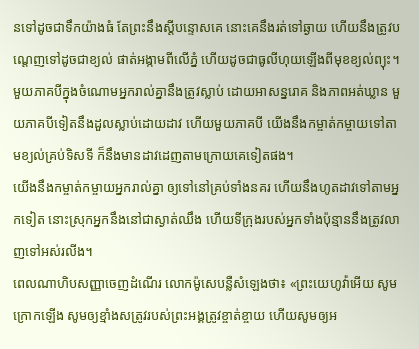នទៅដូចជាទឹកយ៉ាងធំ តែព្រះនឹងស្តីបន្ទោសគេ នោះគេនឹងរត់ទៅឆ្ងាយ ហើយនឹងត្រូវបណ្តេញទៅដូចជាខ្យល់ ផាត់អង្កាមពីលើភ្នំ ហើយដូចជាធូលីហុយឡើងពីមុខខ្យល់ព្យុះ។
មួយភាគបីក្នុងចំណោមអ្នករាល់គ្នានឹងត្រូវស្លាប់ ដោយអាសន្នរោគ និងភាពអត់ឃ្លាន មួយភាគបីទៀតនឹងដួលស្លាប់ដោយដាវ ហើយមួយភាគបី យើងនឹងកម្ចាត់កម្ចាយទៅតាមខ្យល់គ្រប់ទិសទី ក៏នឹងមានដាវដេញតាមក្រោយគេទៀតផង។
យើងនឹងកម្ចាត់កម្ចាយអ្នករាល់គ្នា ឲ្យទៅនៅគ្រប់ទាំងនគរ ហើយនឹងហូតដាវទៅតាមអ្នកទៀត នោះស្រុកអ្នកនឹងនៅជាស្ងាត់ឈឹង ហើយទីក្រុងរបស់អ្នកទាំងប៉ុន្មាននឹងត្រូវលាញទៅអស់រលីង។
ពេលណាហិបសញ្ញាចេញដំណើរ លោកម៉ូសេបន្លឺសំឡេងថា៖ «ព្រះយេហូវ៉ាអើយ សូមក្រោកឡើង សូមឲ្យខ្មាំងសត្រូវរបស់ព្រះអង្គត្រូវខ្ចាត់ខ្ចាយ ហើយសូមឲ្យអ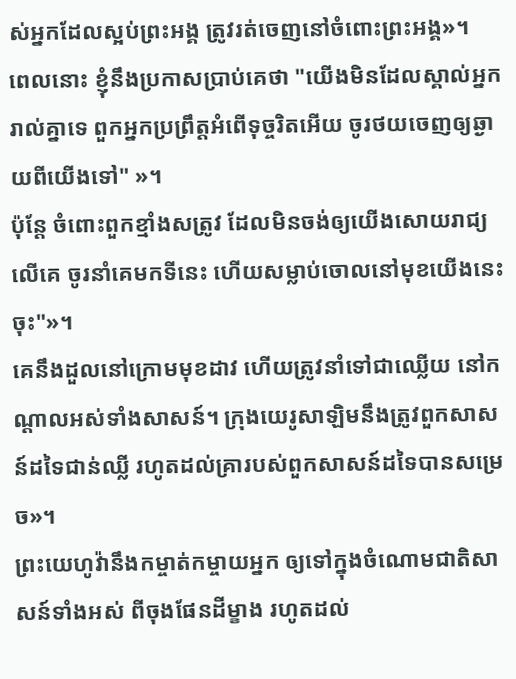ស់អ្នកដែលស្អប់ព្រះអង្គ ត្រូវរត់ចេញនៅចំពោះព្រះអង្គ»។
ពេលនោះ ខ្ញុំនឹងប្រកាសប្រាប់គេថា "យើងមិនដែលស្គាល់អ្នករាល់គ្នាទេ ពួកអ្នកប្រព្រឹត្តអំពើទុច្ចរិតអើយ ចូរថយចេញឲ្យឆ្ងាយពីយើងទៅ" »។
ប៉ុន្តែ ចំពោះពួកខ្មាំងសត្រូវ ដែលមិនចង់ឲ្យយើងសោយរាជ្យលើគេ ចូរនាំគេមកទីនេះ ហើយសម្លាប់ចោលនៅមុខយើងនេះចុះ"»។
គេនឹងដួលនៅក្រោមមុខដាវ ហើយត្រូវនាំទៅជាឈ្លើយ នៅកណ្ដាលអស់ទាំងសាសន៍។ ក្រុងយេរូសាឡិមនឹងត្រូវពួកសាសន៍ដទៃជាន់ឈ្លី រហូតដល់គ្រារបស់ពួកសាសន៍ដទៃបានសម្រេច»។
ព្រះយេហូវ៉ានឹងកម្ចាត់កម្ចាយអ្នក ឲ្យទៅក្នុងចំណោមជាតិសាសន៍ទាំងអស់ ពីចុងផែនដីម្ខាង រហូតដល់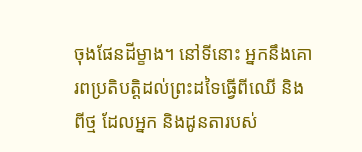ចុងផែនដីម្ខាង។ នៅទីនោះ អ្នកនឹងគោរពប្រតិបត្តិដល់ព្រះដទៃធ្វើពីឈើ និងពីថ្ម ដែលអ្នក និងដូនតារបស់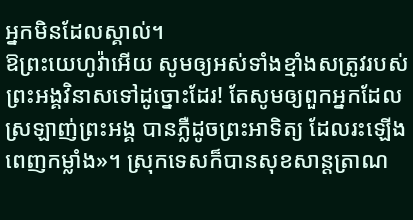អ្នកមិនដែលស្គាល់។
ឱព្រះយេហូវ៉ាអើយ សូមឲ្យអស់ទាំងខ្មាំងសត្រូវរបស់ព្រះអង្គវិនាសទៅដូច្នោះដែរ! តែសូមឲ្យពួកអ្នកដែលស្រឡាញ់ព្រះអង្គ បានភ្លឺដូចព្រះអាទិត្យ ដែលរះឡើងពេញកម្លាំង»។ ស្រុកទេសក៏បានសុខសាន្តត្រាណ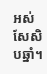អស់សែសិបឆ្នាំ។